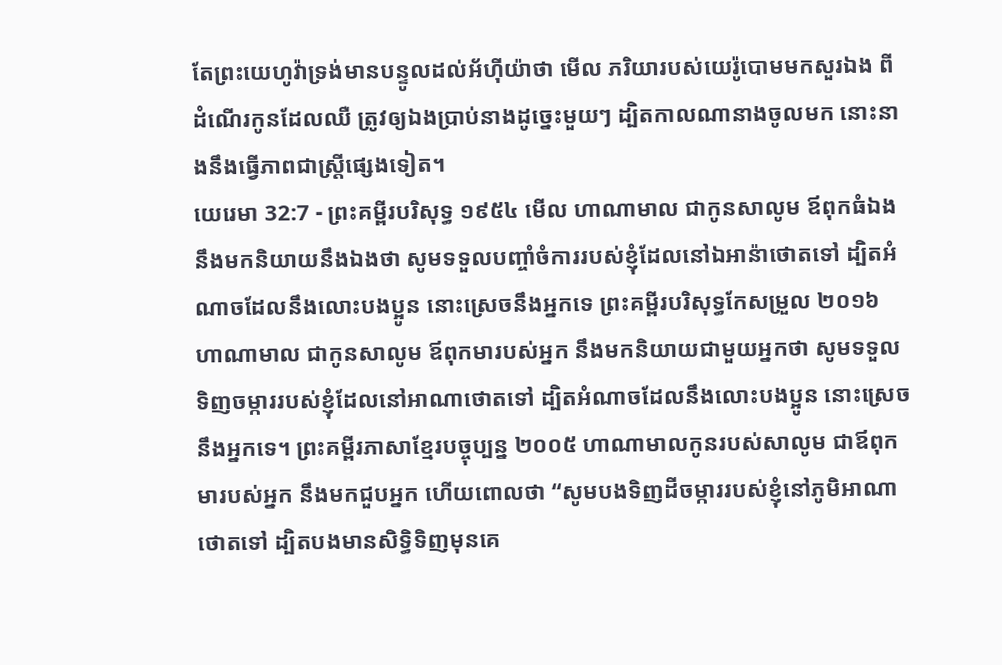តែព្រះយេហូវ៉ាទ្រង់មានបន្ទូលដល់អ័ហ៊ីយ៉ាថា មើល ភរិយារបស់យេរ៉ូបោមមកសួរឯង ពីដំណើរកូនដែលឈឺ ត្រូវឲ្យឯងប្រាប់នាងដូច្នេះមួយៗ ដ្បិតកាលណានាងចូលមក នោះនាងនឹងធ្វើភាពជាស្ត្រីផ្សេងទៀត។
យេរេមា 32:7 - ព្រះគម្ពីរបរិសុទ្ធ ១៩៥៤ មើល ហាណាមាល ជាកូនសាលូម ឪពុកធំឯង នឹងមកនិយាយនឹងឯងថា សូមទទួលបញ្ចាំចំការរបស់ខ្ញុំដែលនៅឯអាន៉ាថោតទៅ ដ្បិតអំណាចដែលនឹងលោះបងប្អូន នោះស្រេចនឹងអ្នកទេ ព្រះគម្ពីរបរិសុទ្ធកែសម្រួល ២០១៦ ហាណាមាល ជាកូនសាលូម ឪពុកមារបស់អ្នក នឹងមកនិយាយជាមួយអ្នកថា សូមទទួលទិញចម្ការរបស់ខ្ញុំដែលនៅអាណាថោតទៅ ដ្បិតអំណាចដែលនឹងលោះបងប្អូន នោះស្រេចនឹងអ្នកទេ។ ព្រះគម្ពីរភាសាខ្មែរបច្ចុប្បន្ន ២០០៥ ហាណាមាលកូនរបស់សាលូម ជាឪពុកមារបស់អ្នក នឹងមកជួបអ្នក ហើយពោលថា “សូមបងទិញដីចម្ការរបស់ខ្ញុំនៅភូមិអាណាថោតទៅ ដ្បិតបងមានសិទ្ធិទិញមុនគេ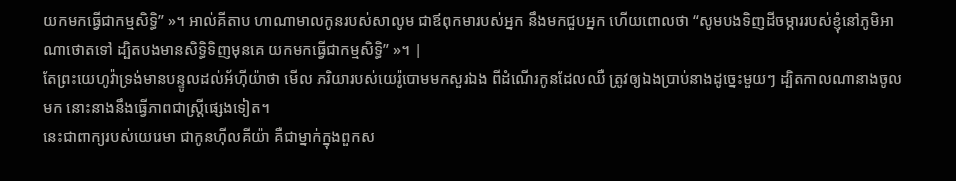យកមកធ្វើជាកម្មសិទ្ធិ” »។ អាល់គីតាប ហាណាមាលកូនរបស់សាលូម ជាឪពុកមារបស់អ្នក នឹងមកជួបអ្នក ហើយពោលថា “សូមបងទិញដីចម្ការរបស់ខ្ញុំនៅភូមិអាណាថោតទៅ ដ្បិតបងមានសិទ្ធិទិញមុនគេ យកមកធ្វើជាកម្មសិទ្ធិ” »។ |
តែព្រះយេហូវ៉ាទ្រង់មានបន្ទូលដល់អ័ហ៊ីយ៉ាថា មើល ភរិយារបស់យេរ៉ូបោមមកសួរឯង ពីដំណើរកូនដែលឈឺ ត្រូវឲ្យឯងប្រាប់នាងដូច្នេះមួយៗ ដ្បិតកាលណានាងចូលមក នោះនាងនឹងធ្វើភាពជាស្ត្រីផ្សេងទៀត។
នេះជាពាក្យរបស់យេរេមា ជាកូនហ៊ីលគីយ៉ា គឺជាម្នាក់ក្នុងពួកស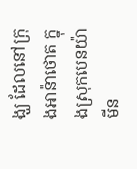ង្ឃ ដែលនៅក្រុងអាន៉ាថោត ក្នុងស្រុកបេនយ៉ាមីន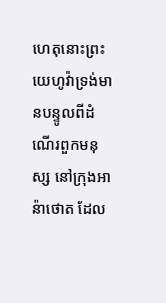ហេតុនោះព្រះយេហូវ៉ាទ្រង់មានបន្ទូលពីដំណើរពួកមនុស្ស នៅក្រុងអាន៉ាថោត ដែល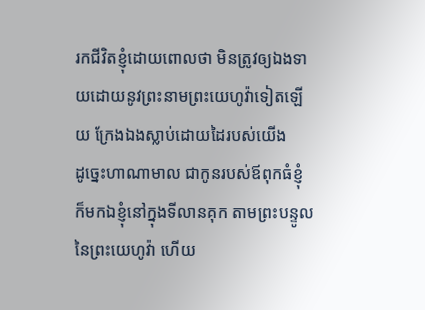រកជីវិតខ្ញុំដោយពោលថា មិនត្រូវឲ្យឯងទាយដោយនូវព្រះនាមព្រះយេហូវ៉ាទៀតឡើយ ក្រែងឯងស្លាប់ដោយដៃរបស់យើង
ដូច្នេះហាណាមាល ជាកូនរបស់ឪពុកធំខ្ញុំ ក៏មកឯខ្ញុំនៅក្នុងទីលានគុក តាមព្រះបន្ទូលនៃព្រះយេហូវ៉ា ហើយ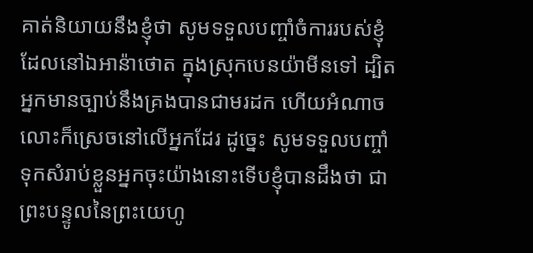គាត់និយាយនឹងខ្ញុំថា សូមទទួលបញ្ចាំចំការរបស់ខ្ញុំ ដែលនៅឯអាន៉ាថោត ក្នុងស្រុកបេនយ៉ាមីនទៅ ដ្បិតអ្នកមានច្បាប់នឹងគ្រងបានជាមរដក ហើយអំណាចលោះក៏ស្រេចនៅលើអ្នកដែរ ដូច្នេះ សូមទទួលបញ្ចាំ ទុកសំរាប់ខ្លួនអ្នកចុះយ៉ាងនោះទើបខ្ញុំបានដឹងថា ជាព្រះបន្ទូលនៃព្រះយេហូ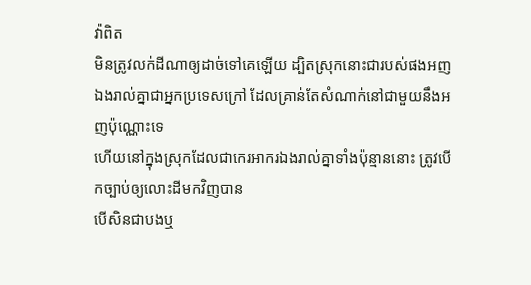វ៉ាពិត
មិនត្រូវលក់ដីណាឲ្យដាច់ទៅគេឡើយ ដ្បិតស្រុកនោះជារបស់ផងអញ ឯងរាល់គ្នាជាអ្នកប្រទេសក្រៅ ដែលគ្រាន់តែសំណាក់នៅជាមួយនឹងអញប៉ុណ្ណោះទេ
ហើយនៅក្នុងស្រុកដែលជាកេរអាករឯងរាល់គ្នាទាំងប៉ុន្មាននោះ ត្រូវបើកច្បាប់ឲ្យលោះដីមកវិញបាន
បើសិនជាបងឬ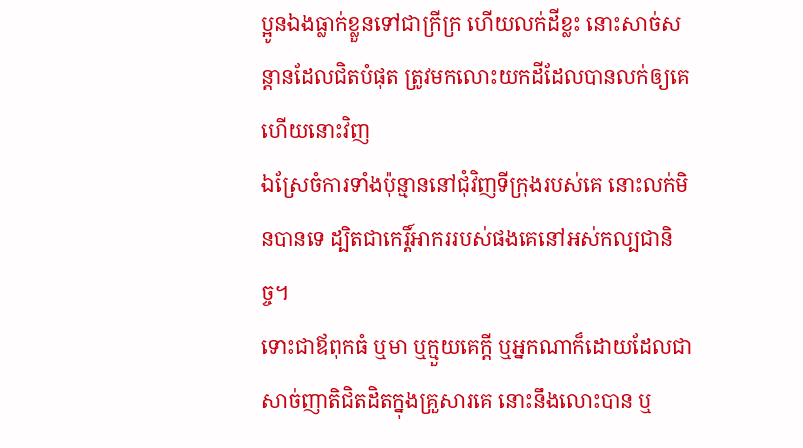ប្អូនឯងធ្លាក់ខ្លួនទៅជាក្រីក្រ ហើយលក់ដីខ្លះ នោះសាច់សន្តានដែលជិតបំផុត ត្រូវមកលោះយកដីដែលបានលក់ឲ្យគេហើយនោះវិញ
ឯស្រែចំការទាំងប៉ុន្មាននៅជុំវិញទីក្រុងរបស់គេ នោះលក់មិនបានទេ ដ្បិតជាកេរ្តិ៍អាកររបស់ផងគេនៅអស់កល្បជានិច្ច។
ទោះជាឪពុកធំ ឬមា ឬក្មួយគេក្តី ឬអ្នកណាក៏ដោយដែលជាសាច់ញាតិជិតដិតក្នុងគ្រួសារគេ នោះនឹងលោះបាន ឬ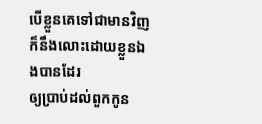បើខ្លួនគេទៅជាមានវិញ ក៏នឹងលោះដោយខ្លួនឯងបានដែរ
ឲ្យប្រាប់ដល់ពួកកូន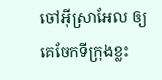ចៅអ៊ីស្រាអែល ឲ្យគេចែកទីក្រុងខ្លះ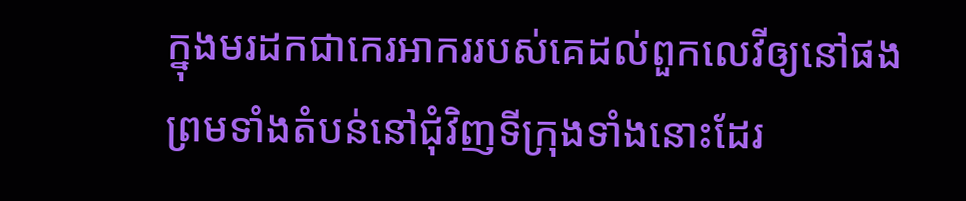ក្នុងមរដកជាកេរអាកររបស់គេដល់ពួកលេវីឲ្យនៅផង ព្រមទាំងតំបន់នៅជុំវិញទីក្រុងទាំងនោះដែរ